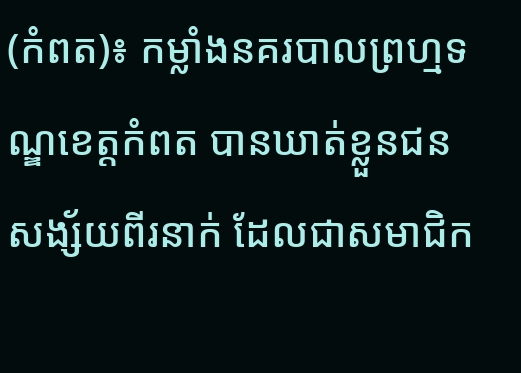(កំពត)៖ កម្លាំងនគរបាលព្រហ្មទណ្ឌខេត្តកំពត បានឃាត់ខ្លួនជនសង្ស័យពីរនាក់ ដែលជាសមាជិក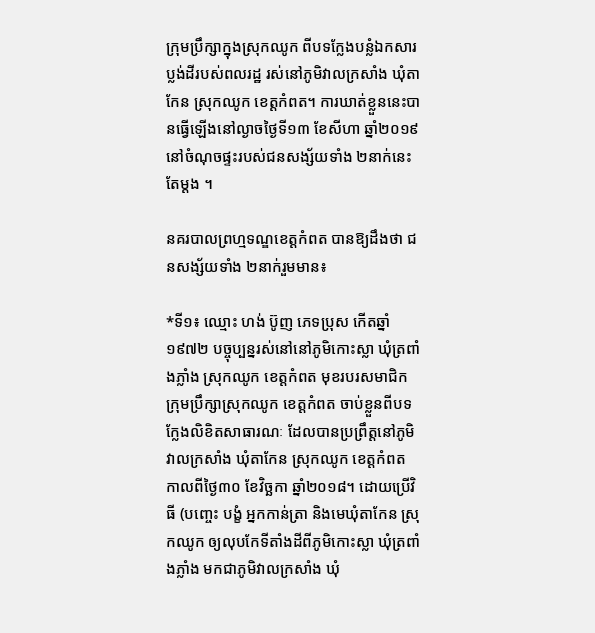ក្រុមប្រឹក្សាក្នុងស្រុកឈូក ពីបទក្លែងបន្លំឯកសារប្លង់ដីរបស់ពលរដ្ឋ រស់នៅភូមិវាលក្រសាំង ឃុំតាកែន ស្រុកឈូក ខេត្តកំពត។ ការឃាត់ខ្លួននេះបានធ្វើឡើងនៅល្ងាចថ្ងៃទី១៣ ខែសីហា ឆ្នាំ២០១៩ នៅចំណុចផ្ទះរបស់ជនសង្ស័យទាំង ២នាក់នេះតែម្តង ។

នគរបាលព្រហ្មទណ្ឌខេត្តកំពត បានឱ្យដឹងថា ជនសង្ស័យទាំង ២នាក់រួមមាន៖

*ទី១៖ ឈ្មោះ ហង់ ប៊ូញ ភេទប្រុស កើតឆ្នាំ១៩៧២ បច្ចុប្បន្នរស់នៅនៅភូមិកោះស្លា ឃុំត្រពាំងភ្លាំង ស្រុកឈូក ខេត្តកំពត មុខរបរសមាជិកក្រុមប្រឹក្សាស្រុកឈូក ខេត្តកំពត ចាប់ខ្លួនពីបទ ក្លែងលិខិតសាធារណៈ ដែលបានប្រព្រឹត្តនៅភូមិវាលក្រសាំង ឃុំតាកែន ស្រុកឈូក ខេត្តកំពត កាលពីថ្ងៃ៣០ ខែវិច្ឆកា ឆ្នាំ២០១៨។ ដោយប្រើវិធី (បញ្ចេះ បង្ខំ អ្នកកាន់តា្រ និងមេឃុំតាកែន ស្រុកឈូក ឲ្យលុបកែទីតាំងដីពីភូមិកោះស្លា ឃុំត្រពាំងភ្លាំង មកជាភូមិវាលក្រសាំង ឃុំ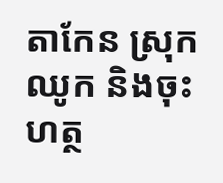តាកែន ស្រុកឈូក និងចុះហត្ថ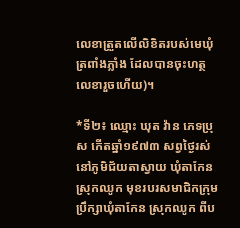លេខាត្រួតលើលិខិតរបស់មេឃុំត្រពាំងភ្លាំង ដែលបានចុះហត្ថលេខារួចហើយ)។

*ទី២៖ ឈ្មោះ ឃុត វ៉ាន ភេទប្រុស កើតឆ្នាំ១៩៧៣ សព្វថ្ងៃរស់នៅភូមិជ័យតាស្វាយ ឃុំតាកែន ស្រុកឈូក មុខរបរសមាជិកក្រុមប្រឹក្សាឃុំតាកែន ស្រុកឈូក ពីប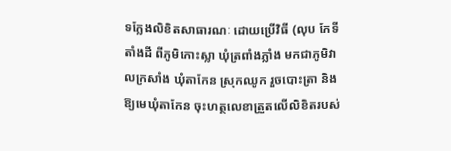ទក្លែងលិខិតសាធារណៈ ដោយប្រើវិធី (លុប កែទីតាំងដី ពីភូមិកោះស្លា ឃុំត្រពាំងភ្លាំង មកជាភូមិវាលក្រសាំង ឃុំតាកែន ស្រុកឈូក រួចបោះត្រា និងឱ្យមេឃុំតាកែន ចុះហត្ថលេខាត្រួតលើលិខិតរបស់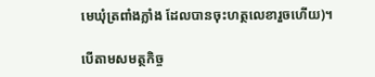មេឃុំត្រពាំងភ្លាំង ដែលបានចុះហត្ថលេខារួចហើយ)។

បើតាមសមត្ថកិច្ច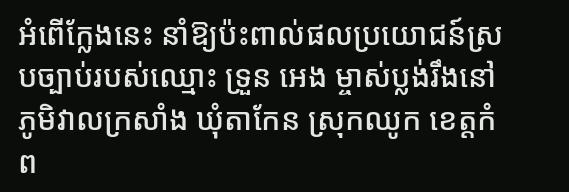អំពើក្លែងនេះ នាំឱ្យប៉ះពាល់ផលប្រយោជន៍ស្របច្បាប់របស់ឈ្មោះ ទ្រួន អេង ម្ចាស់ប្លង់រឹងនៅភូមិវាលក្រសាំង ឃុំតាកែន ស្រុកឈូក ខេត្តកំព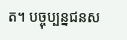ត។ បច្ចុប្បន្នជនស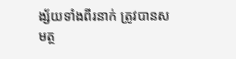ង្ស័យទាំងពីរនាក់ ត្រូវបានសមត្ថ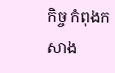កិច្ច កំពុងកសាង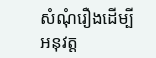សំណុំរឿងដើម្បីអនុវត្ត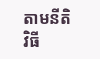តាមនីតិវិធី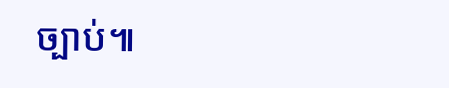ច្បាប់៕